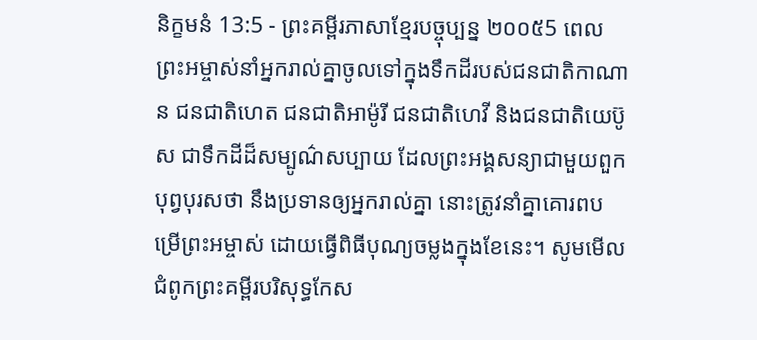និក្ខមនំ 13:5 - ព្រះគម្ពីរភាសាខ្មែរបច្ចុប្បន្ន ២០០៥5 ពេលព្រះអម្ចាស់នាំអ្នករាល់គ្នាចូលទៅក្នុងទឹកដីរបស់ជនជាតិកាណាន ជនជាតិហេត ជនជាតិអាម៉ូរី ជនជាតិហេវី និងជនជាតិយេប៊ូស ជាទឹកដីដ៏សម្បូណ៌សប្បាយ ដែលព្រះអង្គសន្យាជាមួយពួកបុព្វបុរសថា នឹងប្រទានឲ្យអ្នករាល់គ្នា នោះត្រូវនាំគ្នាគោរពបម្រើព្រះអម្ចាស់ ដោយធ្វើពិធីបុណ្យចម្លងក្នុងខែនេះ។ សូមមើលជំពូកព្រះគម្ពីរបរិសុទ្ធកែស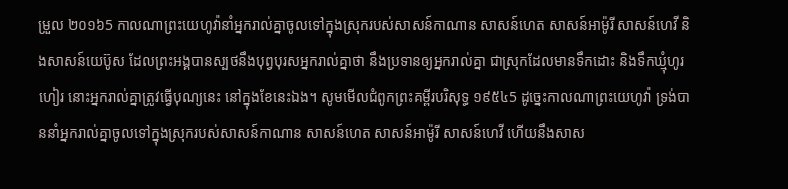ម្រួល ២០១៦5 កាលណាព្រះយេហូវ៉ានាំអ្នករាល់គ្នាចូលទៅក្នុងស្រុករបស់សាសន៍កាណាន សាសន៍ហេត សាសន៍អាម៉ូរី សាសន៍ហេវី និងសាសន៍យេប៊ូស ដែលព្រះអង្គបានស្បថនឹងបុព្វបុរសអ្នករាល់គ្នាថា នឹងប្រទានឲ្យអ្នករាល់គ្នា ជាស្រុកដែលមានទឹកដោះ និងទឹកឃ្មុំហូរហៀរ នោះអ្នករាល់គ្នាត្រូវធ្វើបុណ្យនេះ នៅក្នុងខែនេះឯង។ សូមមើលជំពូកព្រះគម្ពីរបរិសុទ្ធ ១៩៥៤5 ដូច្នេះកាលណាព្រះយេហូវ៉ា ទ្រង់បាននាំអ្នករាល់គ្នាចូលទៅក្នុងស្រុករបស់សាសន៍កាណាន សាសន៍ហេត សាសន៍អាម៉ូរី សាសន៍ហេវី ហើយនឹងសាស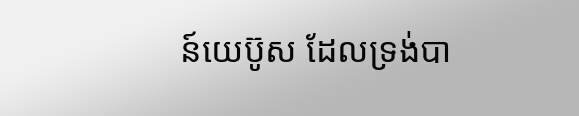ន៍យេប៊ូស ដែលទ្រង់បា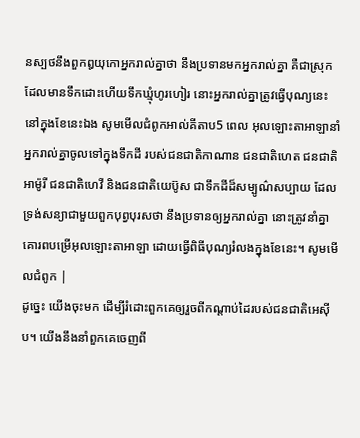នស្បថនឹងពួកឰយុកោអ្នករាល់គ្នាថា នឹងប្រទានមកអ្នករាល់គ្នា គឺជាស្រុកដែលមានទឹកដោះហើយទឹកឃ្មុំហូរហៀរ នោះអ្នករាល់គ្នាត្រូវធ្វើបុណ្យនេះនៅក្នុងខែនេះឯង សូមមើលជំពូកអាល់គីតាប5 ពេល អុលឡោះតាអាឡានាំអ្នករាល់គ្នាចូលទៅក្នុងទឹកដី របស់ជនជាតិកាណាន ជនជាតិហេត ជនជាតិអាម៉ូរី ជនជាតិហេវី និងជនជាតិយេប៊ូស ជាទឹកដីដ៏សម្បូណ៌សប្បាយ ដែលទ្រង់សន្យាជាមួយពួកបុព្វបុរសថា នឹងប្រទានឲ្យអ្នករាល់គ្នា នោះត្រូវនាំគ្នាគោរពបម្រើអុលឡោះតាអាឡា ដោយធ្វើពិធីបុណ្យរំលងក្នុងខែនេះ។ សូមមើលជំពូក |
ដូច្នេះ យើងចុះមក ដើម្បីរំដោះពួកគេឲ្យរួចពីកណ្ដាប់ដៃរបស់ជនជាតិអេស៊ីប។ យើងនឹងនាំពួកគេចេញពី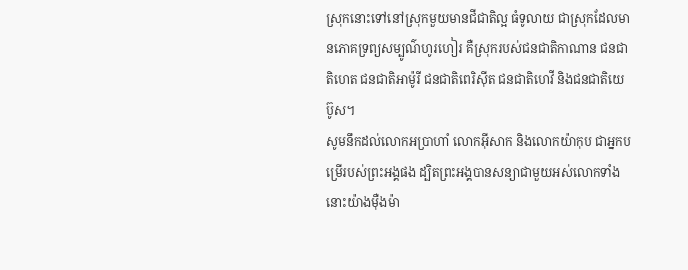ស្រុកនោះទៅនៅស្រុកមួយមានជីជាតិល្អ ធំទូលាយ ជាស្រុកដែលមានភោគទ្រព្យសម្បូណ៌ហូរហៀរ គឺស្រុករបស់ជនជាតិកាណាន ជនជាតិហេត ជនជាតិអាម៉ូរី ជនជាតិពេរិស៊ីត ជនជាតិហេវី និងជនជាតិយេប៊ូស។
សូមនឹកដល់លោកអប្រាហាំ លោកអ៊ីសាក និងលោកយ៉ាកុប ជាអ្នកបម្រើរបស់ព្រះអង្គផង ដ្បិតព្រះអង្គបានសន្យាជាមួយអស់លោកទាំងនោះយ៉ាងម៉ឺងម៉ា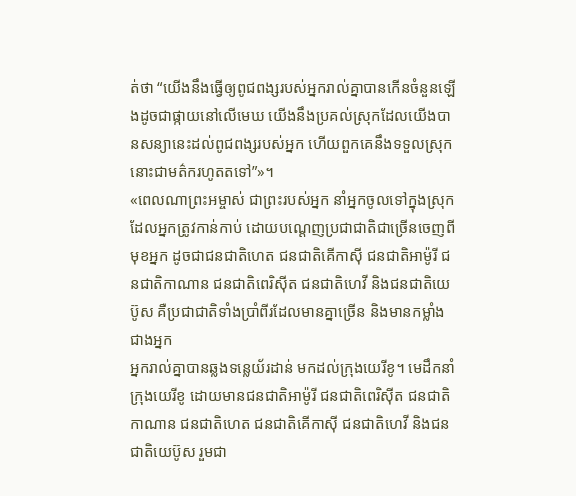ត់ថា “យើងនឹងធ្វើឲ្យពូជពង្សរបស់អ្នករាល់គ្នាបានកើនចំនួនឡើងដូចជាផ្កាយនៅលើមេឃ យើងនឹងប្រគល់ស្រុកដែលយើងបានសន្យានេះដល់ពូជពង្សរបស់អ្នក ហើយពួកគេនឹងទទួលស្រុកនោះជាមត៌ករហូតតទៅ”»។
«ពេលណាព្រះអម្ចាស់ ជាព្រះរបស់អ្នក នាំអ្នកចូលទៅក្នុងស្រុកដែលអ្នកត្រូវកាន់កាប់ ដោយបណ្ដេញប្រជាជាតិជាច្រើនចេញពីមុខអ្នក ដូចជាជនជាតិហេត ជនជាតិគើកាស៊ី ជនជាតិអាម៉ូរី ជនជាតិកាណាន ជនជាតិពេរិស៊ីត ជនជាតិហេវី និងជនជាតិយេប៊ូស គឺប្រជាជាតិទាំងប្រាំពីរដែលមានគ្នាច្រើន និងមានកម្លាំងជាងអ្នក
អ្នករាល់គ្នាបានឆ្លងទន្លេយ័រដាន់ មកដល់ក្រុងយេរីខូ។ មេដឹកនាំក្រុងយេរីខូ ដោយមានជនជាតិអាម៉ូរី ជនជាតិពេរិស៊ីត ជនជាតិកាណាន ជនជាតិហេត ជនជាតិគើកាស៊ី ជនជាតិហេវី និងជនជាតិយេប៊ូស រួមជា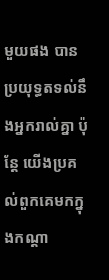មួយផង បានប្រយុទ្ធតទល់នឹងអ្នករាល់គ្នា ប៉ុន្តែ យើងប្រគល់ពួកគេមកក្នុងកណ្ដា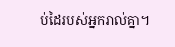ប់ដៃរបស់អ្នករាល់គ្នា។